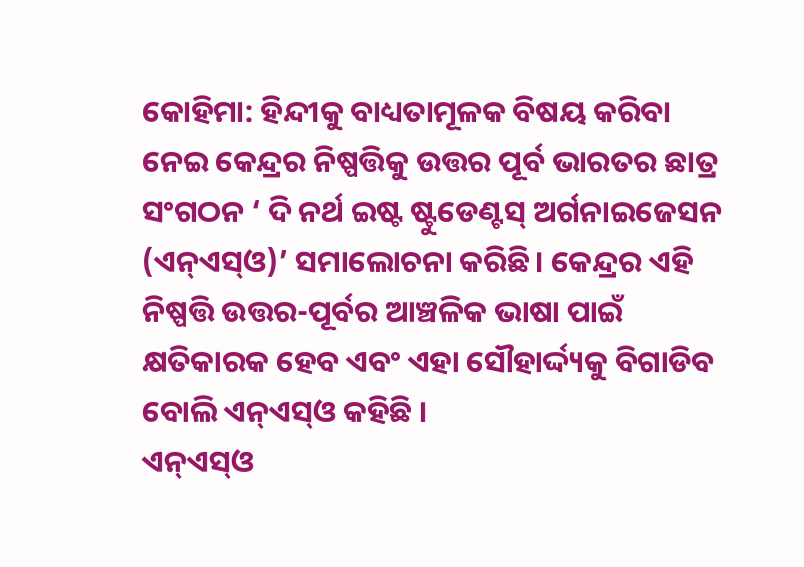କୋହିମା: ହିନ୍ଦୀକୁ ବାଧ୍ୟତାମୂଳକ ବିଷୟ କରିବା ନେଇ କେନ୍ଦ୍ରର ନିଷ୍ପତ୍ତିକୁ ଉତ୍ତର ପୂର୍ବ ଭାରତର ଛାତ୍ର ସଂଗଠନ ‘ ଦି ନର୍ଥ ଇଷ୍ଟ ଷ୍ଟୁଡେଣ୍ଟସ୍ ଅର୍ଗନାଇଜେସନ (ଏନ୍ଏସ୍ଓ)’ ସମାଲୋଚନା କରିଛି। କେନ୍ଦ୍ରର ଏହି ନିଷ୍ପତ୍ତି ଉତ୍ତର-ପୂର୍ବର ଆଞ୍ଚଳିକ ଭାଷା ପାଇଁ କ୍ଷତିକାରକ ହେବ ଏବଂ ଏହା ସୌହାର୍ଦ୍ଦ୍ୟକୁ ବିଗାଡିବ ବୋଲି ଏନ୍ଏସ୍ଓ କହିଛି ।
ଏନ୍ଏସ୍ଓ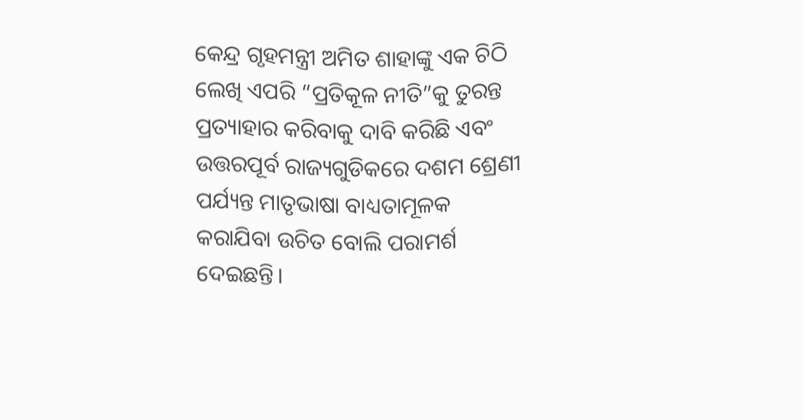କେନ୍ଦ୍ର ଗୃହମନ୍ତ୍ରୀ ଅମିତ ଶାହାଙ୍କୁ ଏକ ଚିଠି ଲେଖି ଏପରି “ପ୍ରତିକୂଳ ନୀତି”କୁ ତୁରନ୍ତ ପ୍ରତ୍ୟାହାର କରିବାକୁ ଦାବି କରିଛି ଏବଂ ଉତ୍ତରପୂର୍ବ ରାଜ୍ୟଗୁଡିକରେ ଦଶମ ଶ୍ରେଣୀ ପର୍ଯ୍ୟନ୍ତ ମାତୃଭାଷା ବାଧ୍ୟତାମୂଳକ କରାଯିବା ଉଚିତ ବୋଲି ପରାମର୍ଶ ଦେଇଛନ୍ତି।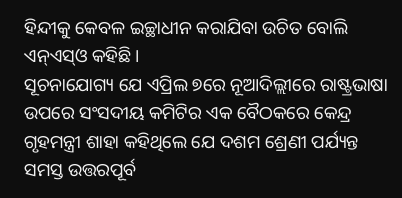ହିନ୍ଦୀକୁ କେବଳ ଇଚ୍ଛାଧୀନ କରାଯିବା ଉଚିତ ବୋଲି ଏନ୍ଏସ୍ଓ କହିଛି।
ସୂଚନାଯୋଗ୍ୟ ଯେ ଏପ୍ରିଲ ୭ରେ ନୂଆଦିଲ୍ଲୀରେ ରାଷ୍ଟ୍ରଭାଷା ଉପରେ ସଂସଦୀୟ କମିଟିର ଏକ ବୈଠକରେ କେନ୍ଦ୍ର ଗୃହମନ୍ତ୍ରୀ ଶାହା କହିଥିଲେ ଯେ ଦଶମ ଶ୍ରେଣୀ ପର୍ଯ୍ୟନ୍ତ ସମସ୍ତ ଉତ୍ତରପୂର୍ବ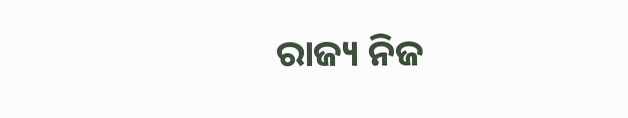ରାଜ୍ୟ ନିଜ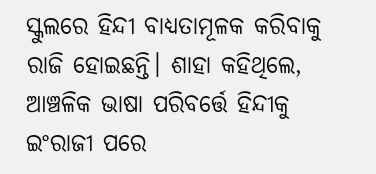ସ୍କୁଲରେ ହିନ୍ଦୀ ବାଧ୍ୟତାମୂଳକ କରିବାକୁ ରାଜି ହୋଇଛନ୍ତି। ଶାହା କହିଥିଲେ, ଆଞ୍ଚଳିକ ଭାଷା ପରିବର୍ତ୍ତେ ହିନ୍ଦୀକୁ ଇଂରାଜୀ ପରେ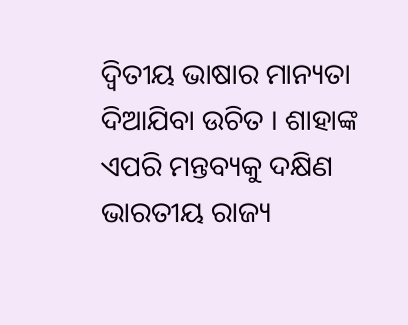ଦ୍ବିତୀୟ ଭାଷାର ମାନ୍ୟତା ଦିଆଯିବା ଉଚିତ । ଶାହାଙ୍କ ଏପରି ମନ୍ତବ୍ୟକୁ ଦକ୍ଷିଣ ଭାରତୀୟ ରାଜ୍ୟ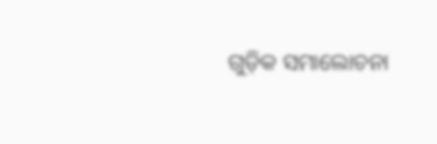ଗୁଡ଼ିକ ସମାଲୋଚନା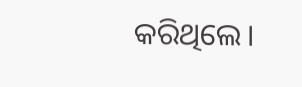କରିଥିଲେ।